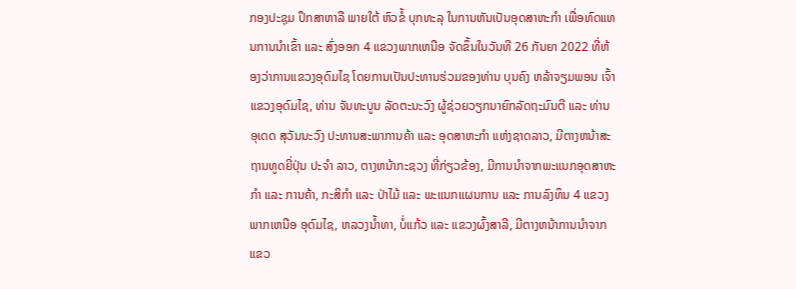ກອງປະຊຸມ ປຶກສາຫາລື ພາຍໃຕ້ ຫົວຂໍ້ ບຸກທະລຸ ໃນການຫັນເປັນອຸດສາຫະກໍາ ເພື່ອທົດແທນການນຳເຂົ້າ ແລະ ສົ່ງອອກ 4 ແຂວງພາກເຫນືອ ຈັດຂຶ້ນໃນວັນທີ 26 ກັນຍາ 2022 ທີ່ຫ້ອງວ່າການແຂວງອຸດົມໄຊ ໂດຍການເປັນປະທານຮ່ວມຂອງທ່ານ ບຸນຄົງ ຫລ້າຈຽມພອນ ເຈົ້າແຂວງອຸດົມໄຊ, ທ່ານ ຈັນທະບູນ ລັດຕະນະວົງ ຜູ້ຊ່ວຍວຽກນາຍົກລັດຖະມົນຕີ ແລະ ທ່ານ ອຸເດດ ສຸວັນນະວົງ ປະທານສະພາການຄ້າ ແລະ ອຸດສາຫະກຳ ແຫ່ງຊາດລາວ, ມີຕາງຫນ້າສະຖານທູດຍີ່ປຸ່ນ ປະຈຳ ລາວ, ຕາງຫນ້າກະຊວງ ທີ່ກ່ຽວຂ້ອງ, ມີການນຳຈາກພະແນກອຸດສາຫະກຳ ແລະ ການຄ້າ, ກະສິກຳ ແລະ ປ່າໄມ້ ແລະ ພະແນກແຜນການ ແລະ ການລົງທຶນ 4 ແຂວງ ພາກເຫນືອ ອຸດົມໄຊ, ຫລວງນ້ຳທາ, ບໍ່ແກ້ວ ແລະ ແຂວງຜົ້ງສາລີ, ມີຕາງຫນ້າການນຳຈາກແຂວ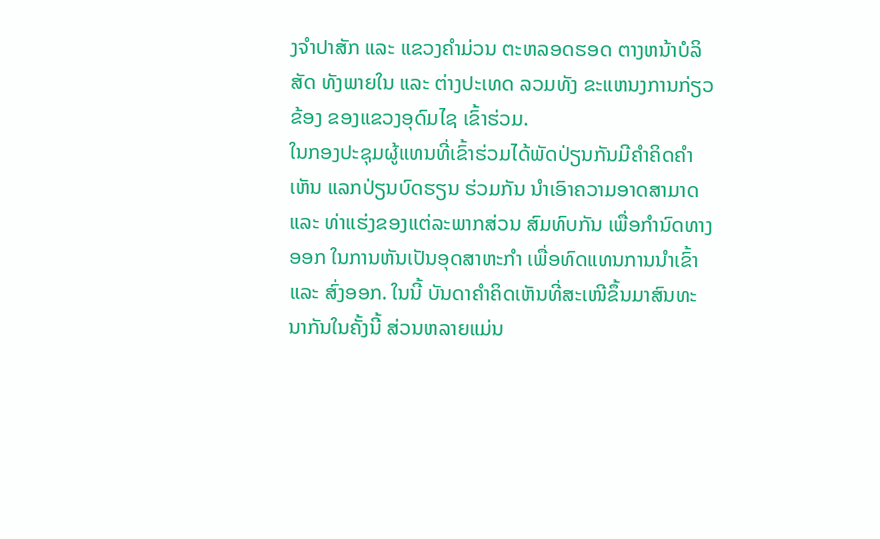ງຈຳປາສັກ ແລະ ແຂວງຄຳມ່ວນ ຕະຫລອດຮອດ ຕາງຫນ້າບໍລິສັດ ທັງພາຍໃນ ແລະ ຕ່າງປະເທດ ລວມທັງ ຂະແຫນງການກ່ຽວຂ້ອງ ຂອງແຂວງອຸດົມໄຊ ເຂົ້າຮ່ວມ.
ໃນກອງປະຊຸມຜູ້ແທນທີ່ເຂົ້າຮ່ວມໄດ້ພັດປ່ຽນກັນມີຄໍາຄິດຄໍາເຫັນ ແລກປ່ຽນບົດຮຽນ ຮ່ວມກັນ ນຳເອົາຄວາມອາດສາມາດ ແລະ ທ່າແຮ່ງຂອງແຕ່ລະພາກສ່ວນ ສົມທົບກັນ ເພື່ອກຳນົດທາງອອກ ໃນການຫັນເປັນອຸດສາຫະກຳ ເພື່ອທົດແທນການນຳເຂົ້າ ແລະ ສົ່ງອອກ. ໃນນີ້ ບັນດາຄໍາຄິດເຫັນທີ່ສະເໜີຂຶ້ນມາສົນທະນາກັນໃນຄັ້ງນີ້ ສ່ວນຫລາຍແມ່ນ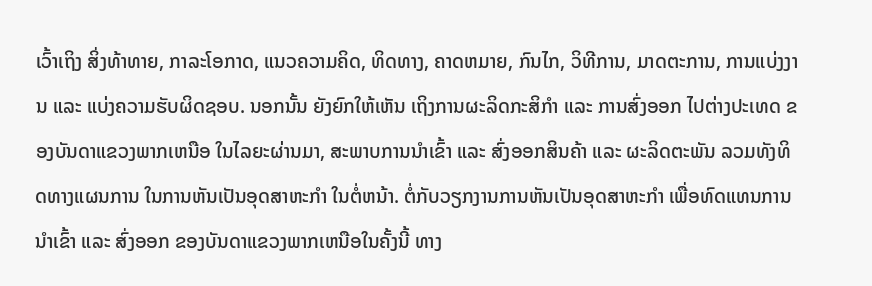ເວົ້າເຖິງ ສິ່ງທ້າທາຍ, ກາລະໂອກາດ, ແນວຄວາມຄິດ, ທິດທາງ, ຄາດຫມາຍ, ກົນໄກ, ວິທີການ, ມາດຕະການ, ການແບ່ງງານ ແລະ ແບ່ງຄວາມຮັບຜິດຊອບ. ນອກນັ້ນ ຍັງຍົກໃຫ້ເຫັນ ເຖິງການຜະລິດກະສິກຳ ແລະ ການສົ່ງອອກ ໄປຕ່າງປະເທດ ຂອງບັນດາແຂວງພາກເຫນືອ ໃນໄລຍະຜ່ານມາ, ສະພາບການນໍາເຂົ້າ ແລະ ສົ່ງອອກສິນຄ້າ ແລະ ຜະລິດຕະພັນ ລວມທັງທິດທາງແຜນການ ໃນການຫັນເປັນອຸດສາຫະກຳ ໃນຕໍ່ຫນ້າ. ຕໍ່ກັບວຽກງານການຫັນເປັນອຸດສາຫະກໍາ ເພື່ອທົດແທນການນໍາເຂົ້າ ແລະ ສົ່ງອອກ ຂອງບັນດາແຂວງພາກເຫນືອໃນຄັ້ງນີ້ ທາງ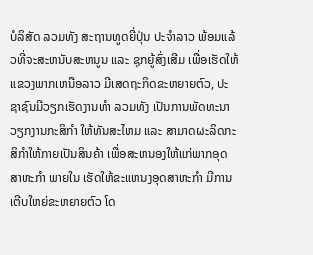ບໍລິສັດ ລວມທັງ ສະຖານທູດຍີ່ປຸ່ນ ປະຈຳລາວ ພ້ອມແລ້ວທີ່ຈະສະຫນັບສະຫນູນ ແລະ ຊຸກຍູ້ສົ່ງເສີມ ເພື່ອເຮັດໃຫ້ ແຂວງພາກເຫນືອລາວ ມີເສດຖະກິດຂະຫຍາຍຕົວ, ປະຊາຊົນມີວຽກເຮັດງານທຳ ລວມທັງ ເປັນການພັດທະນາວຽກງານກະສິກຳ ໃຫ້ທັນສະໄຫມ ແລະ ສາມາດຜະລິດກະສິກຳໃຫ້ກາຍເປັນສິນຄ້າ ເພື່ອສະຫນອງໃຫ້ແກ່ພາກອຸດສາຫະກຳ ພາຍໃນ ເຮັດໃຫ້ຂະແຫນງອຸດສາຫະກຳ ມີການເຕີບໃຫຍ່ຂະຫຍາຍຕົວ ໂດ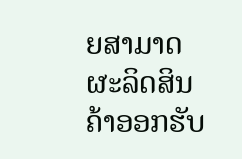ຍສາມາດຜະລິດສິນຄ້າອອກຮັບ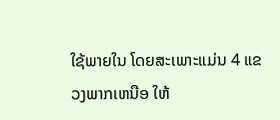ໃຊ້ພາຍໃນ ໂດຍສະເພາະແມ່ນ 4 ແຂວງພາກເຫນືອ ໃຫ້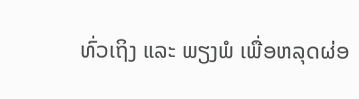ທົ່ວເຖິງ ແລະ ພຽງພໍ ເພື່ອຫລຸດຜ່ອ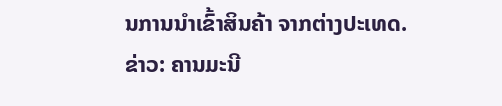ນການນຳເຂົ້າສິນຄ້າ ຈາກຕ່າງປະເທດ.
ຂ່າວ: ຄານມະນີ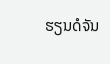ຮຽນດໍຈັນ